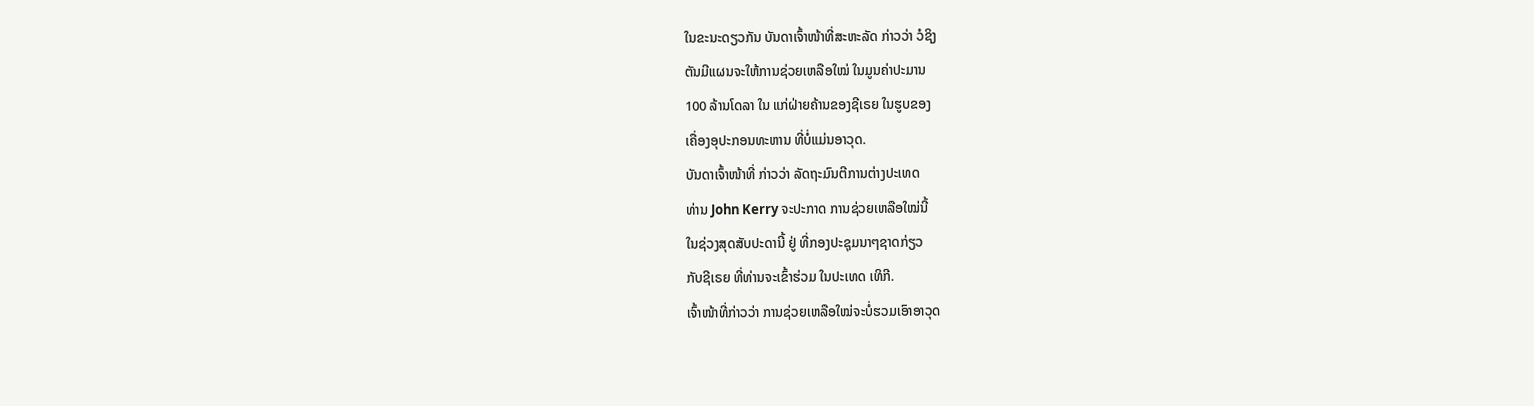ໃນຂະນະດຽວກັນ ບັນດາເຈົ້າໜ້າທີ່ສະຫະລັດ ກ່າວວ່າ ວໍຊິງ
ຕັນມີແຜນຈະໃຫ້ການຊ່ວຍເຫລືອໃໝ່ ໃນມູນຄ່າປະມານ
100 ລ້ານໂດລາ ໃນ ແກ່ຝ່າຍຄ້ານຂອງຊີເຣຍ ໃນຮູບຂອງ
ເຄື່ອງອຸປະກອນທະຫານ ທີ່ບໍ່ແມ່ນອາວຸດ.
ບັນດາເຈົ້າໜ້າທີ່ ກ່າວວ່າ ລັດຖະມົນຕີການຕ່າງປະເທດ
ທ່ານ John Kerry ຈະປະກາດ ການຊ່ວຍເຫລືອໃໝ່ນີ້
ໃນຊ່ວງສຸດສັບປະດານີ້ ຢູ່ ທີ່ກອງປະຊຸມນາໆຊາດກ່ຽວ
ກັບຊີເຣຍ ທີ່ທ່ານຈະເຂົ້າຮ່ວມ ໃນປະເທດ ເທິກີ.
ເຈົ້າໜ້າທີ່ກ່າວວ່າ ການຊ່ວຍເຫລືອໃໝ່ຈະບໍ່ຮວມເອົາອາວຸດ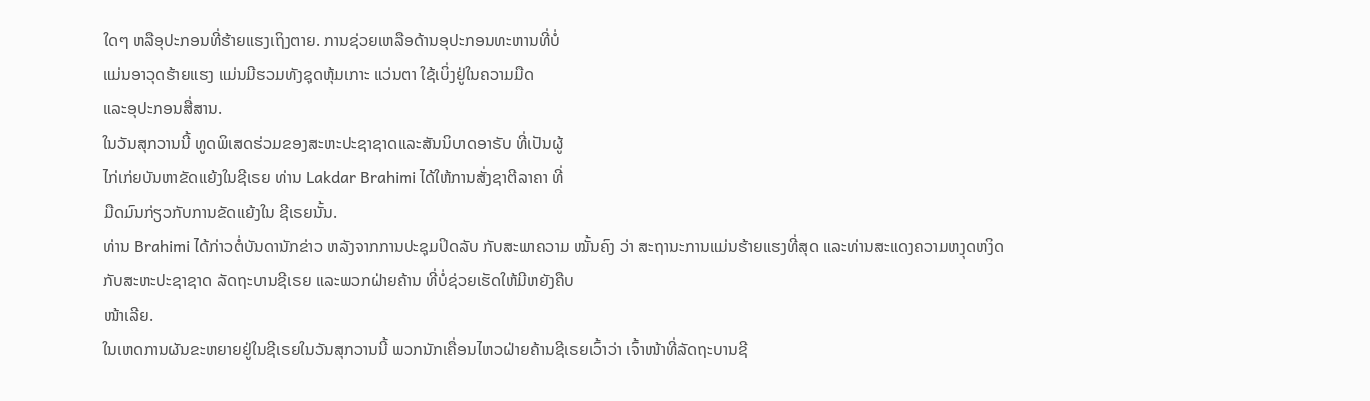ໃດໆ ຫລືອຸປະກອນທີ່ຮ້າຍແຮງເຖິງຕາຍ. ການຊ່ວຍເຫລືອດ້ານອຸປະກອນທະຫານທີ່ບໍ່
ແມ່ນອາວຸດຮ້າຍແຮງ ແມ່ນມີຮວມທັງຊຸດຫຸ້ມເກາະ ແວ່ນຕາ ໃຊ້ເບິ່ງຢູ່ໃນຄວາມມືດ
ແລະອຸປະກອນສື່ສານ.
ໃນວັນສຸກວານນີ້ ທູດພິເສດຮ່ວມຂອງສະຫະປະຊາຊາດແລະສັນນິບາດອາຣັບ ທີ່ເປັນຜູ້
ໄກ່ເກ່ຍບັນຫາຂັດແຍ້ງໃນຊີເຣຍ ທ່ານ Lakdar Brahimi ໄດ້ໃຫ້ການສັ່ງຊາຕີລາຄາ ທີ່
ມືດມົນກ່ຽວກັບການຂັດແຍ້ງໃນ ຊີເຣຍນັ້ນ.
ທ່ານ Brahimi ໄດ້ກ່າວຕໍ່ບັນດານັກຂ່າວ ຫລັງຈາກການປະຊຸມປິດລັບ ກັບສະພາຄວາມ ໝັ້ນຄົງ ວ່າ ສະຖານະການແມ່ນຮ້າຍແຮງທີ່ສຸດ ແລະທ່ານສະແດງຄວາມຫງຸດຫງິດ ກັບສະຫະປະຊາຊາດ ລັດຖະບານຊີເຣຍ ແລະພວກຝ່າຍຄ້ານ ທີ່ບໍ່ຊ່ວຍເຮັດໃຫ້ມີຫຍັງຄືບ
ໜ້າເລີຍ.
ໃນເຫດການຜັນຂະຫຍາຍຢູ່ໃນຊີເຣຍໃນວັນສຸກວານນີ້ ພວກນັກເຄື່ອນໄຫວຝ່າຍຄ້ານຊີເຣຍເວົ້າວ່າ ເຈົ້າໜ້າທີ່ລັດຖະບານຊີ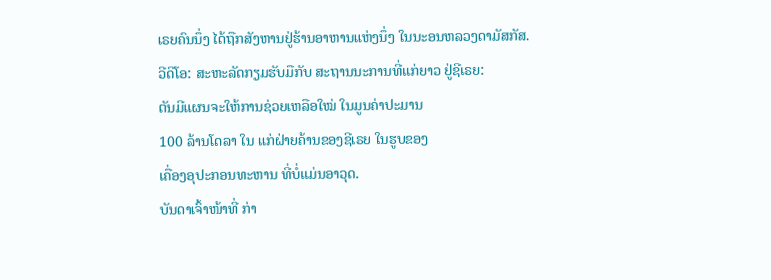ເຣຍຄົນນຶ່ງ ໄດ້ຖືກສັງຫານຢູ່ຮ້ານອາຫານແຫ່ງນຶ່ງ ໃນນະອນຫລວງດາມັສກັສ.
ວີດິໂອ: ສະຫະລັດກຽມຮັບມືກັບ ສະຖານນະການທີ່ແກ່ຍາວ ຢູ່ຊີເຣຍ:
ຕັນມີແຜນຈະໃຫ້ການຊ່ວຍເຫລືອໃໝ່ ໃນມູນຄ່າປະມານ
100 ລ້ານໂດລາ ໃນ ແກ່ຝ່າຍຄ້ານຂອງຊີເຣຍ ໃນຮູບຂອງ
ເຄື່ອງອຸປະກອນທະຫານ ທີ່ບໍ່ແມ່ນອາວຸດ.
ບັນດາເຈົ້າໜ້າທີ່ ກ່າ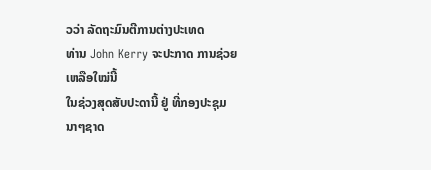ວວ່າ ລັດຖະມົນຕີການຕ່າງປະເທດ
ທ່ານ John Kerry ຈະປະກາດ ການຊ່ວຍເຫລືອໃໝ່ນີ້
ໃນຊ່ວງສຸດສັບປະດານີ້ ຢູ່ ທີ່ກອງປະຊຸມນາໆຊາດ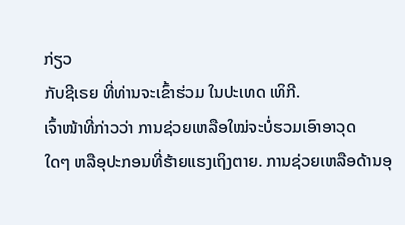ກ່ຽວ
ກັບຊີເຣຍ ທີ່ທ່ານຈະເຂົ້າຮ່ວມ ໃນປະເທດ ເທິກີ.
ເຈົ້າໜ້າທີ່ກ່າວວ່າ ການຊ່ວຍເຫລືອໃໝ່ຈະບໍ່ຮວມເອົາອາວຸດ
ໃດໆ ຫລືອຸປະກອນທີ່ຮ້າຍແຮງເຖິງຕາຍ. ການຊ່ວຍເຫລືອດ້ານອຸ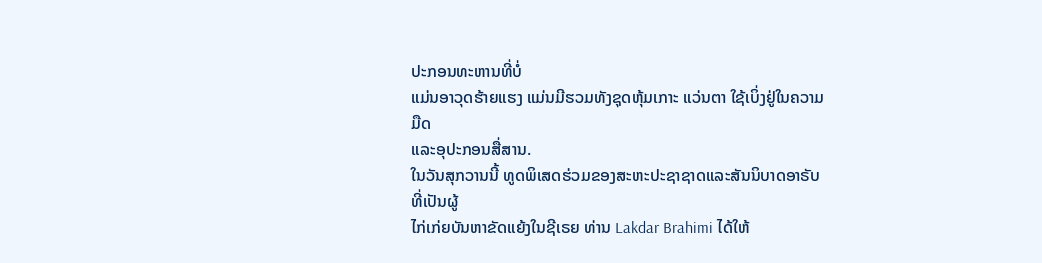ປະກອນທະຫານທີ່ບໍ່
ແມ່ນອາວຸດຮ້າຍແຮງ ແມ່ນມີຮວມທັງຊຸດຫຸ້ມເກາະ ແວ່ນຕາ ໃຊ້ເບິ່ງຢູ່ໃນຄວາມມືດ
ແລະອຸປະກອນສື່ສານ.
ໃນວັນສຸກວານນີ້ ທູດພິເສດຮ່ວມຂອງສະຫະປະຊາຊາດແລະສັນນິບາດອາຣັບ ທີ່ເປັນຜູ້
ໄກ່ເກ່ຍບັນຫາຂັດແຍ້ງໃນຊີເຣຍ ທ່ານ Lakdar Brahimi ໄດ້ໃຫ້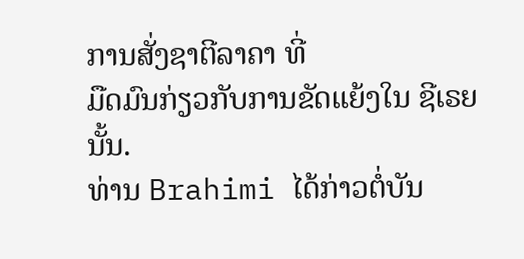ການສັ່ງຊາຕີລາຄາ ທີ່
ມືດມົນກ່ຽວກັບການຂັດແຍ້ງໃນ ຊີເຣຍນັ້ນ.
ທ່ານ Brahimi ໄດ້ກ່າວຕໍ່ບັນ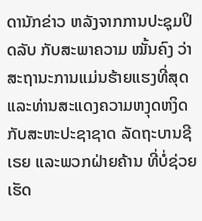ດານັກຂ່າວ ຫລັງຈາກການປະຊຸມປິດລັບ ກັບສະພາຄວາມ ໝັ້ນຄົງ ວ່າ ສະຖານະການແມ່ນຮ້າຍແຮງທີ່ສຸດ ແລະທ່ານສະແດງຄວາມຫງຸດຫງິດ ກັບສະຫະປະຊາຊາດ ລັດຖະບານຊີເຣຍ ແລະພວກຝ່າຍຄ້ານ ທີ່ບໍ່ຊ່ວຍເຮັດ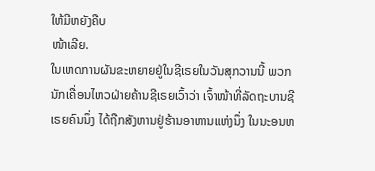ໃຫ້ມີຫຍັງຄືບ
ໜ້າເລີຍ.
ໃນເຫດການຜັນຂະຫຍາຍຢູ່ໃນຊີເຣຍໃນວັນສຸກວານນີ້ ພວກນັກເຄື່ອນໄຫວຝ່າຍຄ້ານຊີເຣຍເວົ້າວ່າ ເຈົ້າໜ້າທີ່ລັດຖະບານຊີເຣຍຄົນນຶ່ງ ໄດ້ຖືກສັງຫານຢູ່ຮ້ານອາຫານແຫ່ງນຶ່ງ ໃນນະອນຫ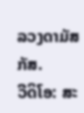ລວງດາມັສກັສ.
ວີດິໂອ: ສະ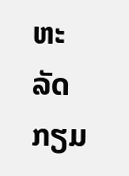ຫະລັດກຽມ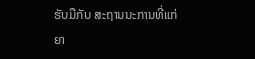ຮັບມືກັບ ສະຖານນະການທີ່ແກ່ຍາ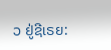ວ ຢູ່ຊີເຣຍ: